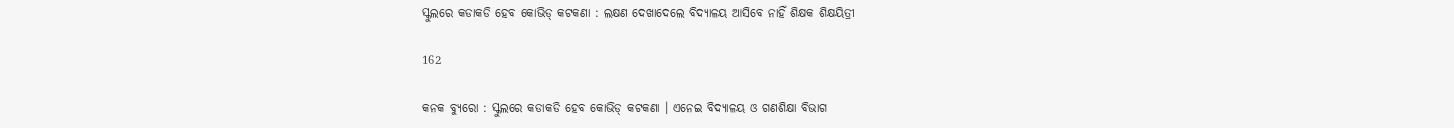ସ୍କୁଲରେ କଡାକଡି ହେବ କୋଭିଡ୍ କଟକଣା : ଲକ୍ଷଣ ଦେଖାଦେଲେ ବିଦ୍ୟାଳୟ ଆସିବେ ନାହିଁ ଶିକ୍ଷକ ଶିକ୍ଷୟିତ୍ରୀ

162

କନକ ବ୍ୟୁରୋ : ସ୍କୁଲରେ କଡାକଡି ହେବ କୋଭିଡ୍ କଟକଣା । ଏନେଇ ବିଦ୍ୟାଳୟ ଓ ଗଣଶିକ୍ଷା ବିଭାଗ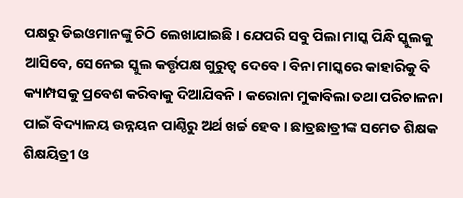ପକ୍ଷରୁ ଡିଇଓମାନଙ୍କୁ ଚିଠି ଲେଖାଯାଇଛି । ଯେପରି ସବୁ ପିଲା ମାସ୍କ ପିନ୍ଧି ସ୍କୁଲକୁ ଆସିବେ, ସେନେଇ ସ୍କୁଲ କର୍ତ୍ତୃପକ୍ଷ ଗୁରୁତ୍ୱ ଦେବେ । ବିନା ମାସ୍କରେ କାହାରିକୁ ବି କ୍ୟାମ୍ପସକୁ ପ୍ରବେଶ କରିବାକୁ ଦିଆଯିବନି । କରୋନା ମୁକାବିଲା ତଥା ପରିଚାଳନା ପାଇଁ ବିଦ୍ୟାଳୟ ଉନ୍ନୟନ ପାଣ୍ଠିରୁ ଅର୍ଥ ଖର୍ଚ୍ଚ ହେବ । ଛାତ୍ରଛାତ୍ରୀଙ୍କ ସମେତ ଶିକ୍ଷକ ଶିକ୍ଷୟିତ୍ରୀ ଓ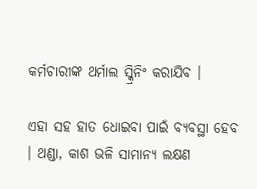କର୍ମଚାରୀଙ୍କ ଥର୍ମାଲ ସ୍କ୍ରିନିଂ କରାଯିବ ।

ଏହା ସହ ହାତ ଧୋଇବା ପାଇଁ ବ୍ୟବସ୍ଥା ହେବ । ଥଣ୍ଡା, କାଶ ଭଳି ସାମାନ୍ୟ ଲକ୍ଷଣ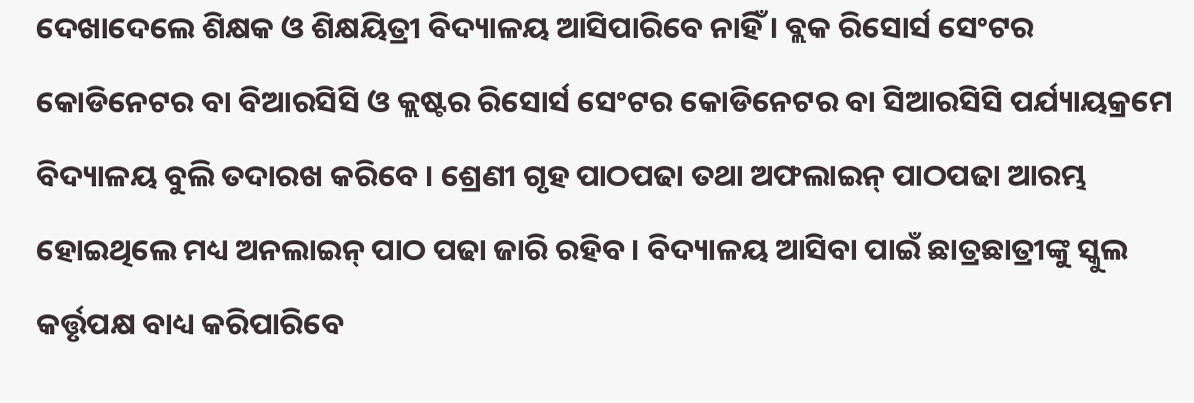ଦେଖାଦେଲେ ଶିକ୍ଷକ ଓ ଶିକ୍ଷୟିତ୍ରୀ ବିଦ୍ୟାଳୟ ଆସିପାରିବେ ନାହିଁ । ବ୍ଲକ ରିସୋର୍ସ ସେଂଟର କୋଡିନେଟର ବା ବିଆରସିସି ଓ କ୍ଲଷ୍ଟର ରିସୋର୍ସ ସେଂଟର କୋଡିନେଟର ବା ସିଆରସିସି ପର୍ଯ୍ୟାୟକ୍ରମେ ବିଦ୍ୟାଳୟ ବୁଲି ତଦାରଖ କରିବେ । ଶ୍ରେଣୀ ଗୃହ ପାଠପଢା ତଥା ଅଫଲାଇନ୍ ପାଠପଢା ଆରମ୍ଭ ହୋଇଥିଲେ ମଧ୍ୟ ଅନଲାଇନ୍ ପାଠ ପଢା ଜାରି ରହିବ । ବିଦ୍ୟାଳୟ ଆସିବା ପାଇଁ ଛାତ୍ରଛାତ୍ରୀଙ୍କୁ ସ୍କୁଲ କର୍ତ୍ତୃପକ୍ଷ ବାଧ୍ୟ କରିପାରିବେ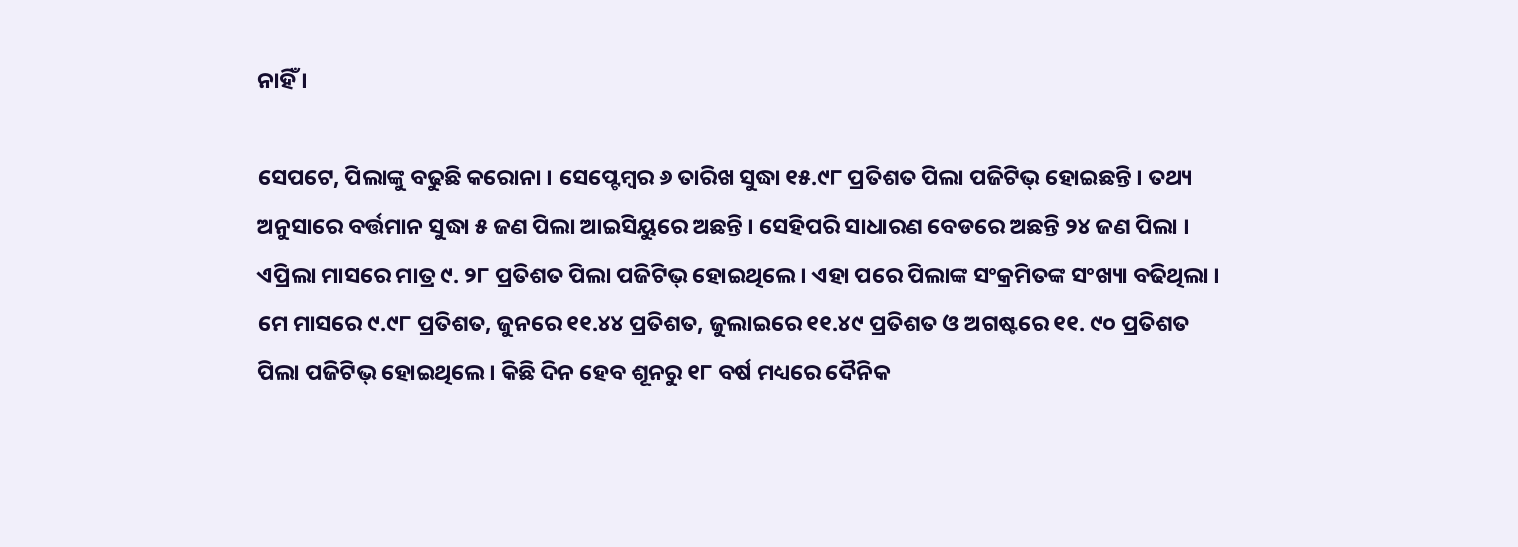ନାହିଁ ।

ସେପଟେ, ପିଲାଙ୍କୁ ବଢୁଛି କରୋନା । ସେପ୍ଟେମ୍ବର ୬ ତାରିଖ ସୁଦ୍ଧା ୧୫.୯୮ ପ୍ରତିଶତ ପିଲା ପଜିଟିଭ୍ ହୋଇଛନ୍ତି । ତଥ୍ୟ ଅନୁସାରେ ବର୍ତ୍ତମାନ ସୁଦ୍ଧା ୫ ଜଣ ପିଲା ଆଇସିୟୁରେ ଅଛନ୍ତି । ସେହିପରି ସାଧାରଣ ବେଡରେ ଅଛନ୍ତି ୨୪ ଜଣ ପିଲା । ଏପ୍ରିଲା ମାସରେ ମାତ୍ର ୯. ୨୮ ପ୍ରତିଶତ ପିଲା ପଜିଟିଭ୍ ହୋଇଥିଲେ । ଏହା ପରେ ପିଲାଙ୍କ ସଂକ୍ରମିତଙ୍କ ସଂଖ୍ୟା ବଢିଥିଲା । ମେ ମାସରେ ୯.୯୮ ପ୍ରତିଶତ, ଜୁନରେ ୧୧.୪୪ ପ୍ରତିଶତ, ଜୁଲାଇରେ ୧୧.୪୯ ପ୍ରତିଶତ ଓ ଅଗଷ୍ଟରେ ୧୧. ୯୦ ପ୍ରତିଶତ ପିଲା ପଜିଟିଭ୍ ହୋଇଥିଲେ । କିଛି ଦିନ ହେବ ଶୂନରୁ ୧୮ ବର୍ଷ ମଧ୍ୟରେ ଦୈନିକ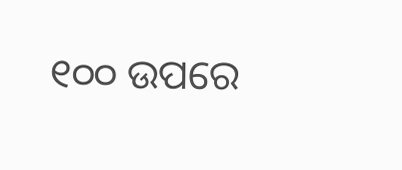୧୦୦ ଉପରେ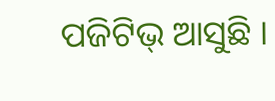ପଜିଟିଭ୍ ଆସୁଛି ।